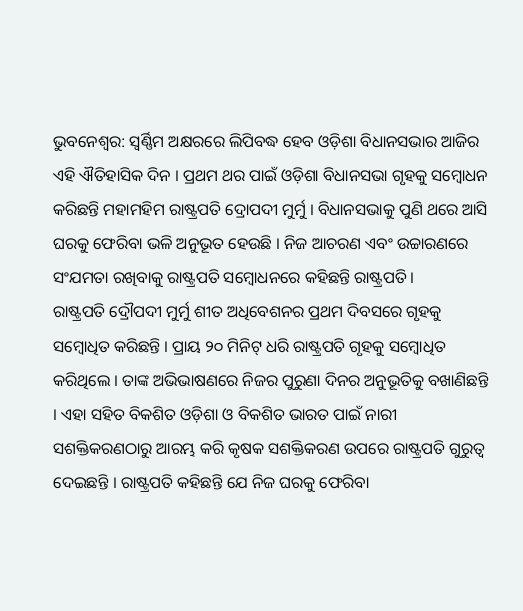ଭୁବନେଶ୍ୱର: ସ୍ୱର୍ଣ୍ଣିମ ଅକ୍ଷରରେ ଲିପିବଦ୍ଧ ହେବ ଓଡ଼ିଶା ବିଧାନସଭାର ଆଜିର ଏହି ଐତିହାସିକ ଦିନ । ପ୍ରଥମ ଥର ପାଇଁ ଓଡ଼ିଶା ବିଧାନସଭା ଗୃହକୁ ସମ୍ବୋଧନ କରିଛନ୍ତି ମହାମହିମ ରାଷ୍ଟ୍ରପତି ଦ୍ରୋପଦୀ ମୁର୍ମୁ । ବିଧାନସଭାକୁ ପୁଣି ଥରେ ଆସି ଘରକୁ ଫେରିବା ଭଳି ଅନୁଭୂତ ହେଉଛି । ନିଜ ଆଚରଣ ଏବଂ ଉଚ୍ଚାରଣରେ ସଂଯମତା ରଖିବାକୁ ରାଷ୍ଟ୍ରପତି ସମ୍ବୋଧନରେ କହିଛନ୍ତି ରାଷ୍ଟ୍ରପତି ।
ରାଷ୍ଟ୍ରପତି ଦ୍ରୌପଦୀ ମୁର୍ମୁ ଶୀତ ଅଧିବେଶନର ପ୍ରଥମ ଦିବସରେ ଗୃହକୁ ସମ୍ବୋଧିତ କରିଛନ୍ତି । ପ୍ରାୟ ୨୦ ମିନିଟ୍ ଧରି ରାଷ୍ଟ୍ରପତି ଗୃହକୁ ସମ୍ବୋଧିତ କରିଥିଲେ । ତାଙ୍କ ଅଭିଭାଷଣରେ ନିଜର ପୁରୁଣା ଦିନର ଅନୁଭୂତିକୁ ବଖାଣିଛନ୍ତି । ଏହା ସହିତ ବିକଶିତ ଓଡ଼ିଶା ଓ ବିକଶିତ ଭାରତ ପାଇଁ ନାରୀ ସଶକ୍ତିକରଣଠାରୁ ଆରମ୍ଭ କରି କୃଷକ ସଶକ୍ତିକରଣ ଉପରେ ରାଷ୍ଟ୍ରପତି ଗୁରୁତ୍ୱ ଦେଇଛନ୍ତି । ରାଷ୍ଟ୍ରପତି କହିଛନ୍ତି ଯେ ନିଜ ଘରକୁ ଫେରିବା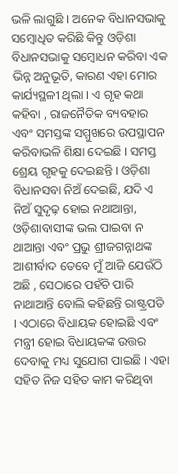ଭଳି ଲାଗୁଛି । ଅନେକ ବିଧାନସଭାକୁ ସମ୍ବୋଧିତ କରିଛି କିନ୍ତୁ ଓଡ଼ିଶା ବିଧାନସଭାକୁ ସମ୍ବୋଧନ କରିବା ଏକ ଭିନ୍ନ ଅନୁଭୂତି, କାରଣ ଏହା ମୋର କାର୍ଯ୍ୟସ୍ଥଳୀ ଥିଲା । ଏ ଗୃହ କଥା କହିବା , ରାଜନୈତିକ ବ୍ୟବହାର ଏବଂ ସମସ୍ତଙ୍କ ସମ୍ମୁଖରେ ଉପସ୍ଥାପନ କରିବାଭଳି ଶିକ୍ଷା ଦେଇଛି । ସମସ୍ତ ଶ୍ରେୟ ଗୃହକୁ ଦେଇଛନ୍ତି । ଓଡ଼ିଶା ବିଧାନସବା ନିଅଁ ଦେଇଛି, ଯଦି ଏ ନିଅଁ ସୁଦୃଢ଼ ହୋଇ ନଥାଆନ୍ତା, ଓଡ଼ିଶାବାସୀଙ୍କ ଭଲ ପାଇବା ନ ଥାଆନ୍ତା ଏବଂ ପ୍ରଭୁ ଶ୍ରୀଜଗନ୍ନାଥଙ୍କ ଆଶୀର୍ବାଦ ତେବେ ମୁଁ ଆଜି ଯେଉଁଠି ଅଛି , ସେଠାରେ ପହଁଚି ପାରି ନାଥାଆନ୍ତି ବୋଲି କହିଛନ୍ତି ରାଷ୍ଟ୍ରପତି । ଏଠାରେ ବିଧାୟକ ହୋଇଛି ଏବଂ ମନ୍ତ୍ରୀ ହୋଇ ବିଧାୟକଙ୍କ ଉତ୍ତର ଦେବାକୁ ମଧ୍ୟ ସୁଯୋଗ ପାଇଛି । ଏହା ସହିତ ନିଜ ସହିତ କାମ କରିଥିବା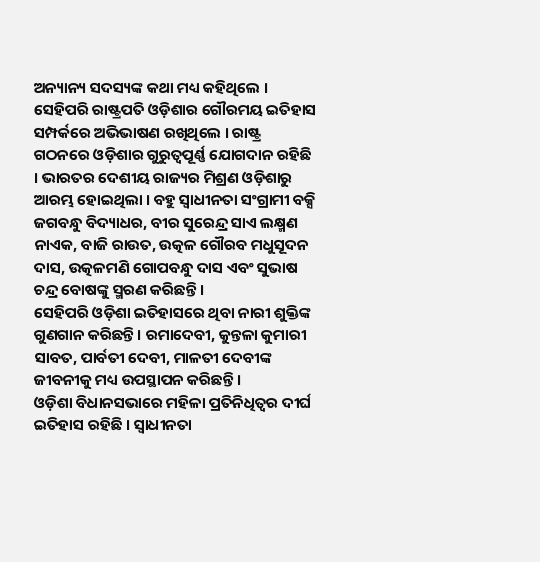ଅନ୍ୟାନ୍ୟ ସଦସ୍ୟଙ୍କ କଥା ମଧ୍ୟ କହିଥିଲେ ।
ସେହିପରି ରାଷ୍ଟ୍ରପତି ଓଡ଼ିଶାର ଗୌରମୟ ଇତିହାସ ସମ୍ପର୍କରେ ଅଭିଭାଷଣ ରଖିଥିଲେ । ରାଷ୍ଟ୍ର ଗଠନରେ ଓଡ଼ିଶାର ଗୁରୁତ୍ୱପୂର୍ଣ୍ଣ ଯୋଗଦାନ ରହିଛି । ଭାରତର ଦେଶୀୟ ରାଜ୍ୟର ମିଶ୍ରଣ ଓଡ଼ିଶାରୁ ଆରମ୍ଭ ହୋଇଥିଲା । ବହୁ ସ୍ୱାଧୀନତା ସଂଗ୍ରାମୀ ବକ୍ସି ଜଗବନ୍ଧୁ ବିଦ୍ୟାଧର, ବୀର ସୁରେନ୍ଦ୍ର ସାଏ ଲକ୍ଷ୍ମଣ ନାଏକ, ବାଜି ରାଉତ, ଉତ୍କଳ ଗୌରବ ମଧୁସୂଦନ ଦାସ, ଉତ୍କଳମଣି ଗୋପବନ୍ଧୁ ଦାସ ଏବଂ ସୁଭାଷ ଚନ୍ଦ୍ର ବୋଷଙ୍କୁ ସ୍ମରଣ କରିଛନ୍ତି ।
ସେହିପରି ଓଡ଼ିଶା ଇତିହାସରେ ଥିବା ନାରୀ ଶୁକ୍ତିଙ୍କ ଗୁଣଗାନ କରିଛନ୍ତି । ରମାଦେବୀ, କୁନ୍ତଳା କୁମାରୀ ସାବତ, ପାର୍ବତୀ ଦେବୀ, ମାଳତୀ ଦେବୀଙ୍କ ଜୀବନୀକୁ ମଧ୍ୟ ଉପସ୍ଥାପନ କରିଛନ୍ତି ।
ଓଡ଼ିଶା ବିଧାନସଭାରେ ମହିଳା ପ୍ରତିନିଧିତ୍ୱର ଦୀର୍ଘ ଇତିହାସ ରହିଛି । ସ୍ୱାଧୀନତା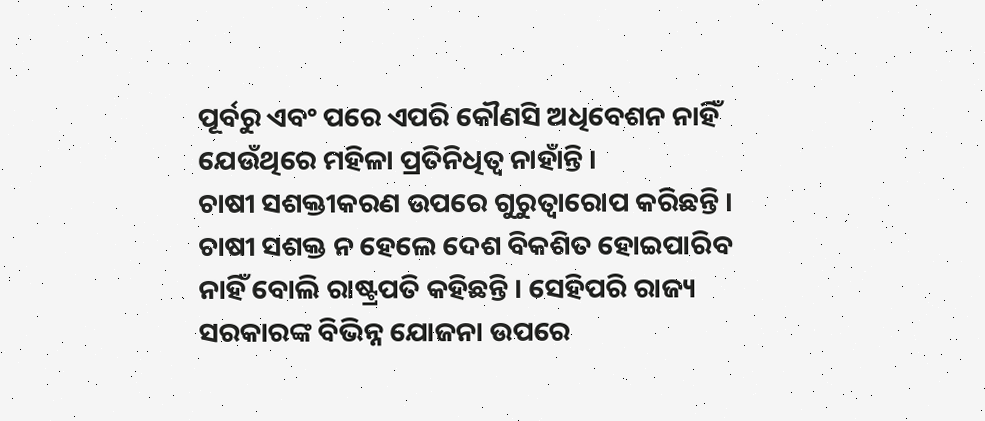ପୂର୍ବରୁ ଏବଂ ପରେ ଏପରି କୌଣସି ଅଧିବେଶନ ନାହିଁ ଯେଉଁଥିରେ ମହିଳା ପ୍ରତିନିଧିତ୍ୱ ନାହାଁନ୍ତି ।
ଚାଷୀ ସଶକ୍ତୀକରଣ ଉପରେ ଗୁରୁତ୍ୱାରୋପ କରିଛନ୍ତି । ଚାଷୀ ସଶକ୍ତ ନ ହେଲେ ଦେଶ ବିକଶିତ ହୋଇପାରିବ ନାହିଁ ବୋଲି ରାଷ୍ଟ୍ରପତି କହିଛନ୍ତି । ସେହିପରି ରାଜ୍ୟ ସରକାରଙ୍କ ବିଭିନ୍ନ ଯୋଜନା ଉପରେ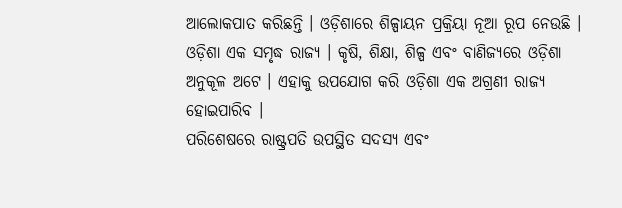ଆଲୋକପାତ କରିଛନ୍ତି । ଓଡ଼ିଶାରେ ଶିଳ୍ପାୟନ ପ୍ରକ୍ରିୟା ନୂଆ ରୂପ ନେଉଛି । ଓଡ଼ିଶା ଏକ ସମୃଦ୍ଧ ରାଜ୍ୟ । କୃଷି, ଶିକ୍ଷା, ଶିଳ୍ପ ଏବଂ ବାଣିଜ୍ୟରେ ଓଡ଼ିଶା ଅନୁକୂଳ ଅଟେ । ଏହାକୁ ଉପଯୋଗ କରି ଓଡ଼ିଶା ଏକ ଅଗ୍ରଣୀ ରାଜ୍ୟ ହୋଇପାରିବ ।
ପରିଶେଷରେ ରାଷ୍ଟ୍ରପତି ଉପସ୍ଥିତ ସଦସ୍ୟ ଏବଂ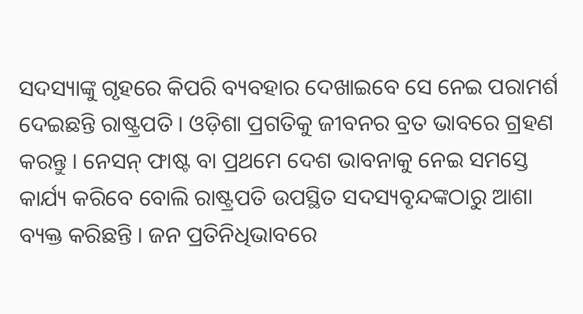ସଦସ୍ୟାଙ୍କୁ ଗୃହରେ କିପରି ବ୍ୟବହାର ଦେଖାଇବେ ସେ ନେଇ ପରାମର୍ଶ ଦେଇଛନ୍ତି ରାଷ୍ଟ୍ରପତି । ଓଡ଼ିଶା ପ୍ରଗତିକୁ ଜୀବନର ବ୍ରତ ଭାବରେ ଗ୍ରହଣ କରନ୍ତୁ । ନେସନ୍ ଫାଷ୍ଟ ବା ପ୍ରଥମେ ଦେଶ ଭାବନାକୁ ନେଇ ସମସ୍ତେ କାର୍ଯ୍ୟ କରିବେ ବୋଲି ରାଷ୍ଟ୍ରପତି ଉପସ୍ଥିତ ସଦସ୍ୟବୃନ୍ଦଙ୍କଠାରୁ ଆଶା ବ୍ୟକ୍ତ କରିଛନ୍ତି । ଜନ ପ୍ରତିନିଧିଭାବରେ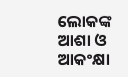ଲୋକଙ୍କ ଆଶା ଓ ଆକଂକ୍ଷା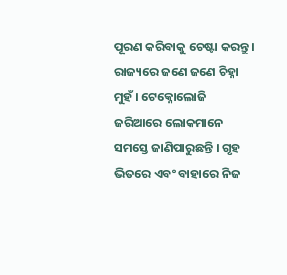ପୂରଣ କରିବାକୁ ଚେଷ୍ଟା କରନ୍ତୁ । ରାଜ୍ୟରେ ଜଣେ ଜଣେ ଚିହ୍ନା ମୁହଁ । ଟେକ୍ନୋଲୋଜି ଜରିଆରେ ଲୋକମାନେ ସମସ୍ତେ ଜାଣିପାରୁଛନ୍ତି । ଗୃହ ଭିତରେ ଏବଂ ବାହାରେ ନିଜ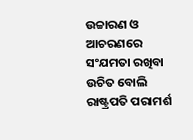ଉଚ୍ଚାରଣ ଓ ଆଚରଣରେ ସଂଯମତା ରଖିବା ଉଚିତ ବୋଲି ରାଷ୍ଟ୍ରପତି ପରାମର୍ଶ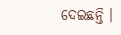ଦେଇଛନ୍ତି ।